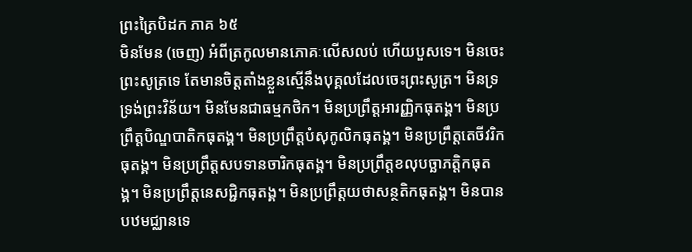ព្រះត្រៃបិដក ភាគ ៦៥
មិនមែន (ចេញ) អំពីត្រកូលមានភោគៈលើសលប់ ហើយបួសទេ។ មិនចេះព្រះសូត្រទេ តែមានចិត្តតាំងខ្លួនស្មើនឹងបុគ្គលដែលចេះព្រះសូត្រ។ មិនទ្រទ្រង់ព្រះវិន័យ។ មិនមែនជាធម្មកថិក។ មិនប្រព្រឹត្តអារញ្ញិកធុតង្គ។ មិនប្រព្រឹត្តបិណ្ឌបាតិកធុតង្គ។ មិនប្រព្រឹត្តបំសុកូលិកធុតង្គ។ មិនប្រព្រឹត្តតេចីវរិកធុតង្គ។ មិនប្រព្រឹត្តសបទានចារិកធុតង្គ។ មិនប្រព្រឹត្តខលុបច្ឆាភត្តិកធុតង្គ។ មិនប្រព្រឹត្តនេសជ្ជិកធុតង្គ។ មិនប្រព្រឹត្តយថាសន្ថតិកធុតង្គ។ មិនបានបឋមជ្ឈានទេ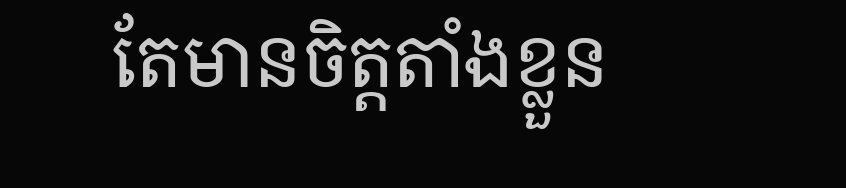តែមានចិត្តតាំងខ្លួន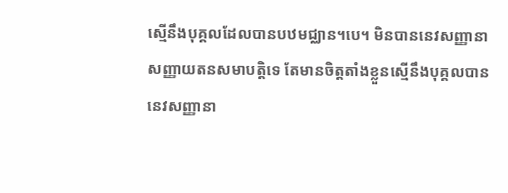ស្មើនឹងបុគ្គលដែលបានបឋមជ្ឈាន។បេ។ មិនបាននេវសញ្ញានាសញ្ញាយតនសមាបត្តិទេ តែមានចិត្តតាំងខ្លួនស្មើនឹងបុគ្គលបាននេវសញ្ញានា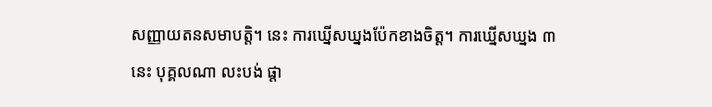សញ្ញាយតនសមាបត្តិ។ នេះ ការឃ្នើសឃ្នងប៉ែកខាងចិត្ត។ ការឃ្នើសឃ្នង ៣ នេះ បុគ្គលណា លះបង់ ផ្តា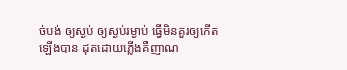ច់បង់ ឲ្យស្ងប់ ឲ្យស្ងប់រម្ងាប់ ធ្វើមិនគួរឲ្យកើតឡើងបាន ដុតដោយភ្លើងគឺញាណ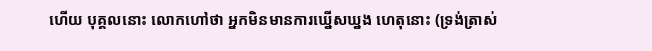ហើយ បុគ្គលនោះ លោកហៅថា អ្នកមិនមានការឃ្នើសឃ្នង ហេតុនោះ (ទ្រង់ត្រាស់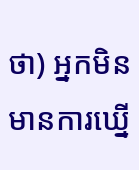ថា) អ្នកមិនមានការឃ្នើ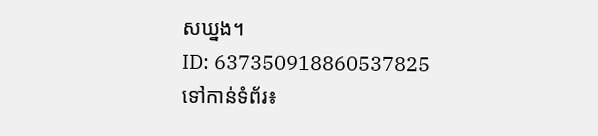សឃ្នង។
ID: 637350918860537825
ទៅកាន់ទំព័រ៖